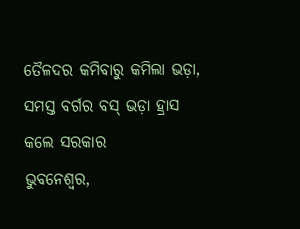ତୈଳଦର କମିବାରୁ କମିଲା ଭଡ଼ା, ସମସ୍ତ ବର୍ଗର ବସ୍ ଭଡ଼ା ହ୍ରାସ କଲେ ସରକାର
ଭୁବନେଶ୍ୱର,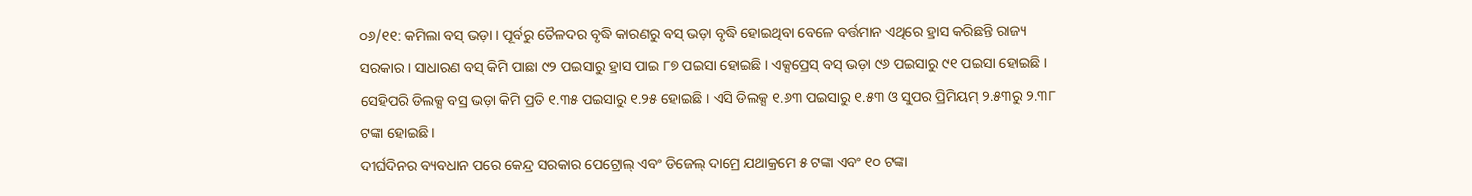୦୬/୧୧: କମିଲା ବସ୍ ଭଡ଼ା । ପୂର୍ବରୁ ତୈଳଦର ବୃଦ୍ଧି କାରଣରୁ ବସ୍ ଭଡ଼ା ବୃଦ୍ଧି ହୋଇଥିବା ବେଳେ ବର୍ତ୍ତମାନ ଏଥିରେ ହ୍ରାସ କରିଛନ୍ତି ରାଜ୍ୟ ସରକାର । ସାଧାରଣ ବସ୍ କିମି ପାଛା ୯୨ ପଇସାରୁ ହ୍ରାସ ପାଇ ୮୭ ପଇସା ହୋଇଛି । ଏକ୍ସପ୍ରେସ୍ ବସ୍ ଭଡ଼ା ୯୬ ପଇସାରୁ ୯୧ ପଇସା ହୋଇଛି । ସେହିପରି ଡିଲକ୍ସ ବସ୍ର ଭଡ଼ା କିମି ପ୍ରତି ୧.୩୫ ପଇସାରୁ ୧.୨୫ ହୋଇଛି । ଏସି ଡିଲକ୍ସ ୧.୬୩ ପଇସାରୁ ୧.୫୩ ଓ ସୁପର ପ୍ରିମିୟମ୍ ୨.୫୩ରୁ ୨.୩୮ ଟଙ୍କା ହୋଇଛି ।
ଦୀର୍ଘଦିନର ବ୍ୟବଧାନ ପରେ କେନ୍ଦ୍ର ସରକାର ପେଟ୍ରୋଲ୍ ଏବଂ ଡିଜେଲ୍ ଦାମ୍ରେ ଯଥାକ୍ରମେ ୫ ଟଙ୍କା ଏବଂ ୧୦ ଟଙ୍କା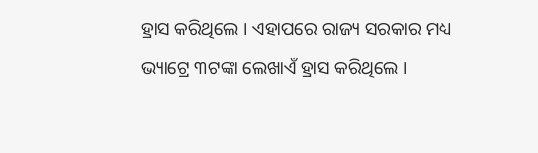ହ୍ରାସ କରିଥିଲେ । ଏହାପରେ ରାଜ୍ୟ ସରକାର ମଧ୍ୟ ଭ୍ୟାଟ୍ରେ ୩ଟଙ୍କା ଲେଖାଏଁ ହ୍ରାସ କରିଥିଲେ ।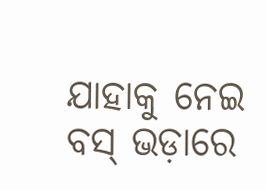ଯାହାକୁ ନେଇ ବସ୍ ଭଡ଼ାରେ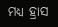ମଧ୍ୟ ହ୍ରାସ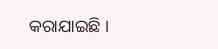କରାଯାଇଛି ।